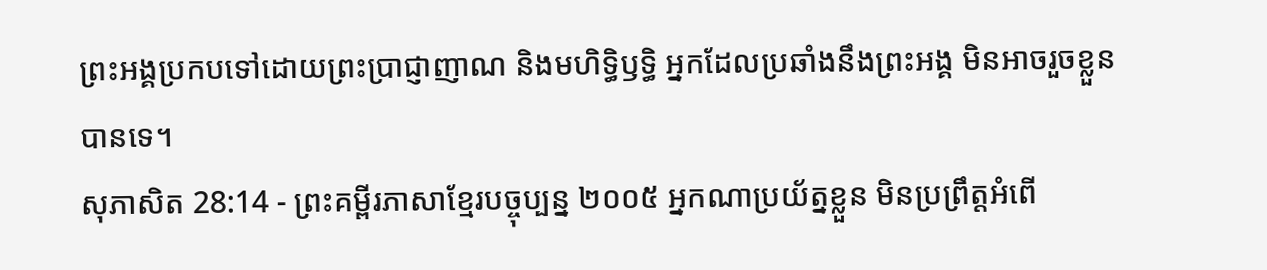ព្រះអង្គប្រកបទៅដោយព្រះប្រាជ្ញាញាណ និងមហិទ្ធិឫទ្ធិ អ្នកដែលប្រឆាំងនឹងព្រះអង្គ មិនអាចរួចខ្លួនបានទេ។
សុភាសិត 28:14 - ព្រះគម្ពីរភាសាខ្មែរបច្ចុប្បន្ន ២០០៥ អ្នកណាប្រយ័ត្នខ្លួន មិនប្រព្រឹត្តអំពើ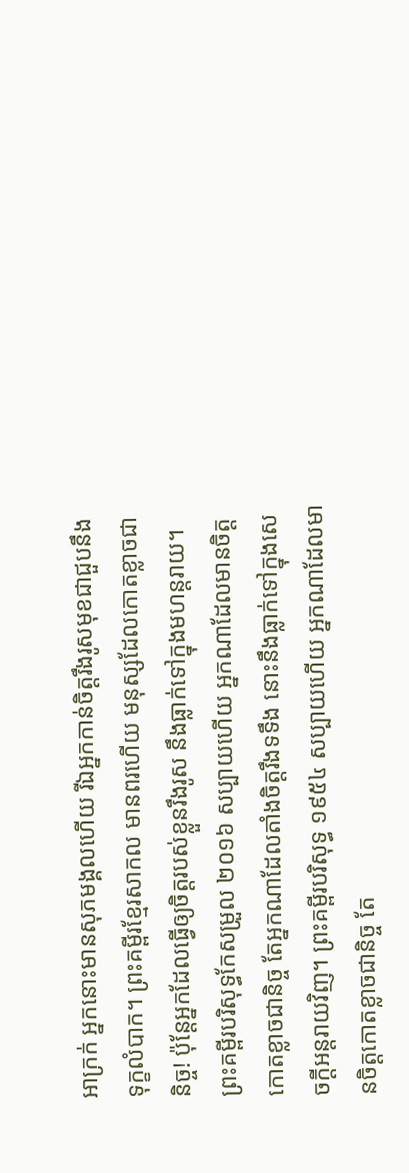អាក្រក់ អ្នកនោះមានសុភមង្គលហើយ រីឯអ្នកកាន់ចិត្តរឹងរូសមុខជាជួបនឹងទុក្ខលំបាក។ ព្រះគម្ពីរខ្មែរសាកល មានពរហើយ មនុស្សដែលកោតខ្លាចជានិច្ច! ប៉ុន្តែអ្នកដែលធ្វើឲ្យចិត្តរបស់ខ្លួនរឹងរូស នឹងធ្លាក់ទៅក្នុងមហន្តរាយ។ ព្រះគម្ពីរបរិសុទ្ធកែសម្រួល ២០១៦ សប្បាយហើយ អ្នកណាដែលមានចិត្ត កោតខ្លាចជានិច្ច តែអ្នកណាដែលតាំងចិត្តរឹងទទឹង នោះនឹងធ្លាក់ទៅក្នុងសេចក្ដីអន្តរាយវិញ។ ព្រះគម្ពីរបរិសុទ្ធ ១៩៥៤ សប្បាយហើយ អ្នកណាដែលមានចិត្តកោតខ្លាចជានិច្ច តែ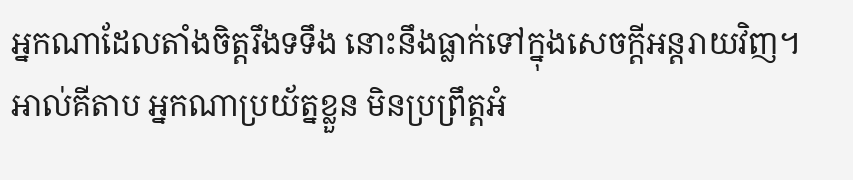អ្នកណាដែលតាំងចិត្តរឹងទទឹង នោះនឹងធ្លាក់ទៅក្នុងសេចក្ដីអន្តរាយវិញ។ អាល់គីតាប អ្នកណាប្រយ័ត្នខ្លួន មិនប្រព្រឹត្តអំ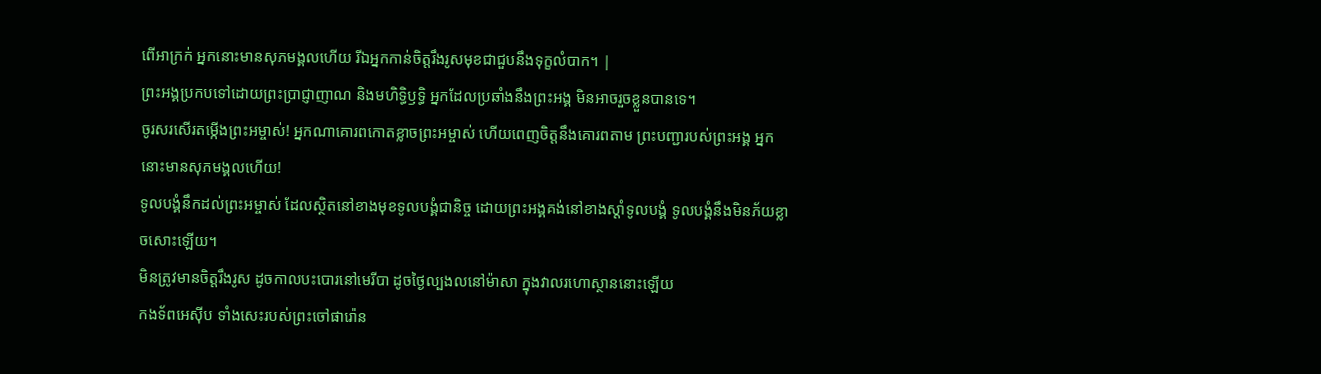ពើអាក្រក់ អ្នកនោះមានសុភមង្គលហើយ រីឯអ្នកកាន់ចិត្តរឹងរូសមុខជាជួបនឹងទុក្ខលំបាក។ |
ព្រះអង្គប្រកបទៅដោយព្រះប្រាជ្ញាញាណ និងមហិទ្ធិឫទ្ធិ អ្នកដែលប្រឆាំងនឹងព្រះអង្គ មិនអាចរួចខ្លួនបានទេ។
ចូរសរសើរតម្កើងព្រះអម្ចាស់! អ្នកណាគោរពកោតខ្លាចព្រះអម្ចាស់ ហើយពេញចិត្តនឹងគោរពតាម ព្រះបញ្ជារបស់ព្រះអង្គ អ្នកនោះមានសុភមង្គលហើយ!
ទូលបង្គំនឹកដល់ព្រះអម្ចាស់ ដែលស្ថិតនៅខាងមុខទូលបង្គំជានិច្ច ដោយព្រះអង្គគង់នៅខាងស្ដាំទូលបង្គំ ទូលបង្គំនឹងមិនភ័យខ្លាចសោះឡើយ។
មិនត្រូវមានចិត្តរឹងរូស ដូចកាលបះបោរនៅមេរីបា ដូចថ្ងៃល្បងលនៅម៉ាសា ក្នុងវាលរហោស្ថាននោះឡើយ
កងទ័ពអេស៊ីប ទាំងសេះរបស់ព្រះចៅផារ៉ោន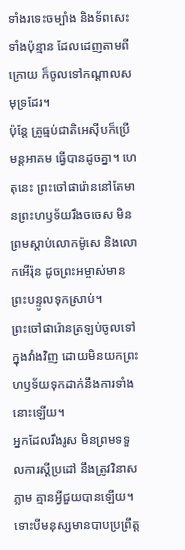ទាំងរទេះចម្បាំង និងទ័ពសេះទាំងប៉ុន្មាន ដែលដេញតាមពីក្រោយ ក៏ចូលទៅកណ្ដាលសមុទ្រដែរ។
ប៉ុន្តែ គ្រូធ្មប់ជាតិអេស៊ីបក៏ប្រើមន្តអាគម ធ្វើបានដូចគ្នា។ ហេតុនេះ ព្រះចៅផារ៉ោននៅតែមានព្រះហឫទ័យរឹងចចេស មិនព្រមស្ដាប់លោកម៉ូសេ និងលោកអើរ៉ុន ដូចព្រះអម្ចាស់មានព្រះបន្ទូលទុកស្រាប់។
ព្រះចៅផារ៉ោនត្រឡប់ចូលទៅក្នុងវាំងវិញ ដោយមិនយកព្រះហឫទ័យទុកដាក់នឹងការទាំងនោះឡើយ។
អ្នកដែលរឹងរូស មិនព្រមទទួលការស្ដីប្រដៅ នឹងត្រូវវិនាសភ្លាម គ្មានអ្វីជួយបានឡើយ។
ទោះបីមនុស្សមានបាបប្រព្រឹត្ត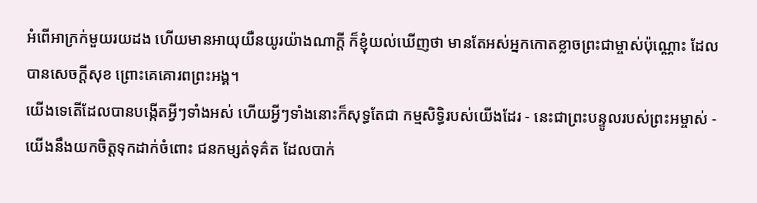អំពើអាក្រក់មួយរយដង ហើយមានអាយុយឺនយូរយ៉ាងណាក្ដី ក៏ខ្ញុំយល់ឃើញថា មានតែអស់អ្នកកោតខ្លាចព្រះជាម្ចាស់ប៉ុណ្ណោះ ដែលបានសេចក្ដីសុខ ព្រោះគេគោរពព្រះអង្គ។
យើងទេតើដែលបានបង្កើតអ្វីៗទាំងអស់ ហើយអ្វីៗទាំងនោះក៏សុទ្ធតែជា កម្មសិទ្ធិរបស់យើងដែរ - នេះជាព្រះបន្ទូលរបស់ព្រះអម្ចាស់ - យើងនឹងយកចិត្តទុកដាក់ចំពោះ ជនកម្សត់ទុគ៌ត ដែលបាក់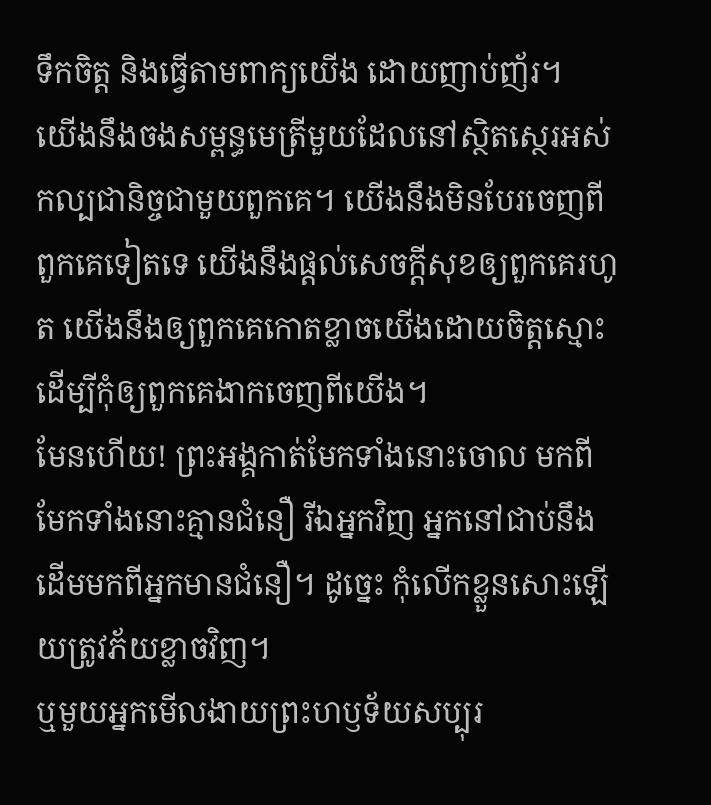ទឹកចិត្ត និងធ្វើតាមពាក្យយើង ដោយញាប់ញ័រ។
យើងនឹងចងសម្ពន្ធមេត្រីមួយដែលនៅស្ថិតស្ថេរអស់កល្បជានិច្ចជាមួយពួកគេ។ យើងនឹងមិនបែរចេញពីពួកគេទៀតទេ យើងនឹងផ្ដល់សេចក្ដីសុខឲ្យពួកគេរហូត យើងនឹងឲ្យពួកគេកោតខ្លាចយើងដោយចិត្តស្មោះ ដើម្បីកុំឲ្យពួកគេងាកចេញពីយើង។
មែនហើយ! ព្រះអង្គកាត់មែកទាំងនោះចោល មកពីមែកទាំងនោះគ្មានជំនឿ រីឯអ្នកវិញ អ្នកនៅជាប់នឹងដើមមកពីអ្នកមានជំនឿ។ ដូច្នេះ កុំលើកខ្លួនសោះឡើយត្រូវភ័យខ្លាចវិញ។
ឬមួយអ្នកមើលងាយព្រះហឫទ័យសប្បុរ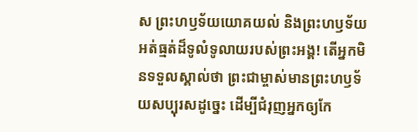ស ព្រះហឫទ័យយោគយល់ និងព្រះហឫទ័យអត់ធ្មត់ដ៏ទូលំទូលាយរបស់ព្រះអង្គ! តើអ្នកមិនទទួលស្គាល់ថា ព្រះជាម្ចាស់មានព្រះហឫទ័យសប្បុរសដូច្នេះ ដើម្បីជំរុញអ្នកឲ្យកែ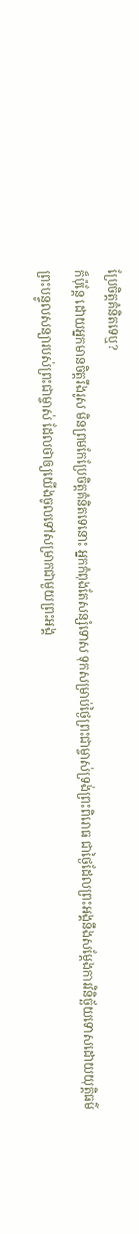ប្រែចិត្តគំនិតទេឬ?
ក៏ប៉ុន្តែ ដោយអ្នកមានចិត្តរឹងរូស មិនព្រមកែប្រែចិត្តគំនិតទេនោះ អ្នកកំពុងតែសន្សំទោស ទុកសម្រាប់ថ្ងៃព្រះជាម្ចាស់ទ្រង់ព្រះពិរោធ ជាថ្ងៃដែលព្រះអង្គនឹងសម្តែងការវិនិច្ឆ័យទោសដោយយុត្តិធម៌
ព្រះបន្ទូលសន្យារបស់ព្រះជាម្ចាស់ ដែលថាឲ្យយើងចូលទៅសម្រាកជាមួយព្រះអង្គ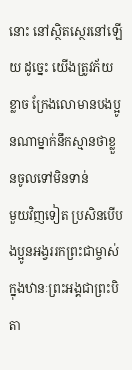នោះ នៅស្ថិតស្ថេរនៅឡើយ ដូច្នេះ យើងត្រូវភ័យខ្លាច ក្រែងលោមានបងប្អូនណាម្នាក់នឹកស្មានថាខ្លួនចូលទៅមិនទាន់
មួយវិញទៀត ប្រសិនបើបងប្អូនអង្វររកព្រះជាម្ចាស់ក្នុងឋានៈព្រះអង្គជាព្រះបិតា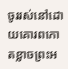ចូររស់នៅដោយគោរពកោតខ្លាចព្រះអ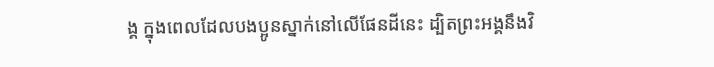ង្គ ក្នុងពេលដែលបងប្អូនស្នាក់នៅលើផែនដីនេះ ដ្បិតព្រះអង្គនឹងវិ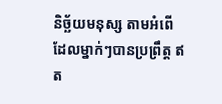និច្ឆ័យមនុស្ស តាមអំពើដែលម្នាក់ៗបានប្រព្រឹត្ត ឥត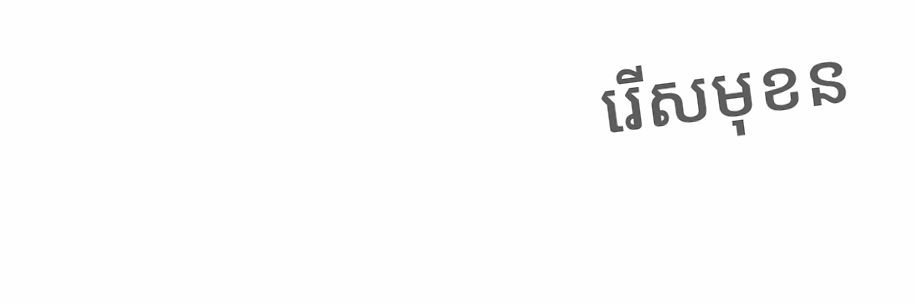រើសមុខន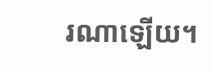រណាឡើយ។